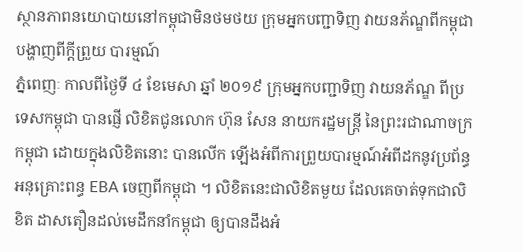ស្ថានភាពនយោបាយនៅកម្ពុជាមិនថមថយ ក្រុមអ្នកបញ្ជាទិញ វាយនភ័ណ្ឌពីកម្ពុជា បង្ហាញពីក្តីព្រួយ បារម្មណ៍
ភ្នំពេញៈ កាលពីថ្ងៃទី ៤ ខែមេសា ឆ្នាំ ២០១៩ ក្រុមអ្នកបញ្ជាទិញ វាយនភ័ណ្ឌ ពីប្រទេសកម្ពុជា បានផ្ញើ លិខិតជូនលោក ហ៊ុន សែន នាយករដ្ឋមន្ត្រី នៃព្រះរជាណាចក្រកម្ពុជា ដោយក្នុងលិខិតនោះ បានលើក ឡើងអំពីការព្រួយបារម្មណ៍អំពីដកនូវប្រព័ន្ធអនុគ្រោះពន្ធ EBA ចេញពីកម្ពុជា ។ លិខិតនេះជាលិខិតមួយ ដែលគេចាត់ទុកជាលិខិត ដាសតឿនដល់មេដឹកនាំកម្ពុជា ឲ្យបានដឹងអំ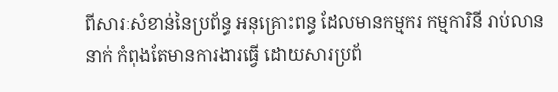ពីសារៈសំខាន់នៃប្រព័ន្ធ អនុគ្រោះពន្ធ ដែលមានកម្មករ កម្មការិនី រាប់លាននាក់ កំពុងតែមានការងារធ្វើ ដោយសារប្រព័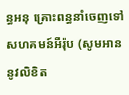ន្ធអនុ គ្រោះពន្ធនាំចេញទៅសហគមន៍អឺរ៉ុប (សូមអាននូវលិខិត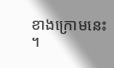ខាងក្រោមនេះ ។